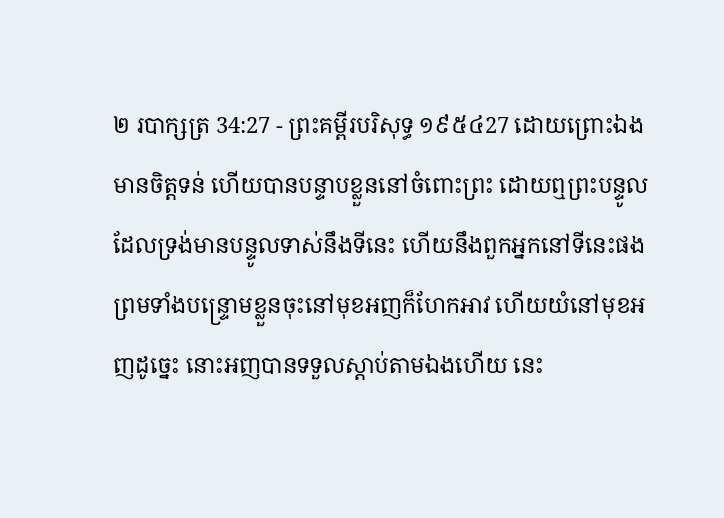២ របាក្សត្រ 34:27 - ព្រះគម្ពីរបរិសុទ្ធ ១៩៥៤27 ដោយព្រោះឯងមានចិត្តទន់ ហើយបានបន្ទាបខ្លួននៅចំពោះព្រះ ដោយឮព្រះបន្ទូលដែលទ្រង់មានបន្ទូលទាស់នឹងទីនេះ ហើយនឹងពួកអ្នកនៅទីនេះផង ព្រមទាំងបន្ទ្រោមខ្លួនចុះនៅមុខអញក៏ហែកអាវ ហើយយំនៅមុខអញដូច្នេះ នោះអញបានទទួលស្តាប់តាមឯងហើយ នេះ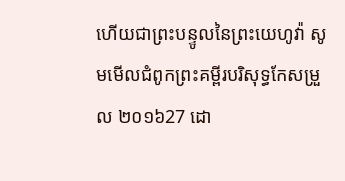ហើយជាព្រះបន្ទូលនៃព្រះយេហូវ៉ា សូមមើលជំពូកព្រះគម្ពីរបរិសុទ្ធកែសម្រួល ២០១៦27 ដោ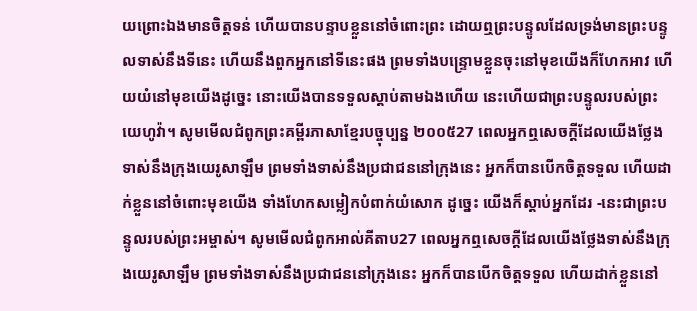យព្រោះឯងមានចិត្តទន់ ហើយបានបន្ទាបខ្លួននៅចំពោះព្រះ ដោយឮព្រះបន្ទូលដែលទ្រង់មានព្រះបន្ទូលទាស់នឹងទីនេះ ហើយនឹងពួកអ្នកនៅទីនេះផង ព្រមទាំងបន្ទ្រោមខ្លួនចុះនៅមុខយើងក៏ហែកអាវ ហើយយំនៅមុខយើងដូច្នេះ នោះយើងបានទទួលស្តាប់តាមឯងហើយ នេះហើយជាព្រះបន្ទូលរបស់ព្រះយេហូវ៉ា។ សូមមើលជំពូកព្រះគម្ពីរភាសាខ្មែរបច្ចុប្បន្ន ២០០៥27 ពេលអ្នកឮសេចក្ដីដែលយើងថ្លែងទាស់នឹងក្រុងយេរូសាឡឹម ព្រមទាំងទាស់នឹងប្រជាជននៅក្រុងនេះ អ្នកក៏បានបើកចិត្តទទួល ហើយដាក់ខ្លួននៅចំពោះមុខយើង ទាំងហែកសម្លៀកបំពាក់យំសោក ដូច្នេះ យើងក៏ស្ដាប់អ្នកដែរ -នេះជាព្រះបន្ទូលរបស់ព្រះអម្ចាស់។ សូមមើលជំពូកអាល់គីតាប27 ពេលអ្នកឮសេចក្តីដែលយើងថ្លែងទាស់នឹងក្រុងយេរូសាឡឹម ព្រមទាំងទាស់នឹងប្រជាជននៅក្រុងនេះ អ្នកក៏បានបើកចិត្តទទួល ហើយដាក់ខ្លួននៅ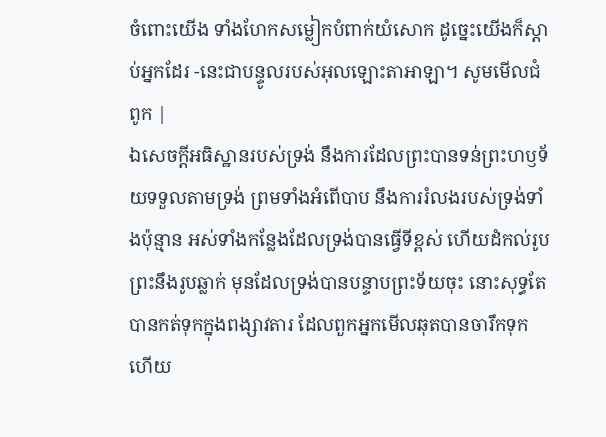ចំពោះយើង ទាំងហែកសម្លៀកបំពាក់យំសោក ដូច្នេះយើងក៏ស្តាប់អ្នកដែរ -នេះជាបន្ទូលរបស់អុលឡោះតាអាឡា។ សូមមើលជំពូក |
ឯសេចក្ដីអធិស្ឋានរបស់ទ្រង់ នឹងការដែលព្រះបានទន់ព្រះហឫទ័យទទួលតាមទ្រង់ ព្រមទាំងអំពើបាប នឹងការរំលងរបស់ទ្រង់ទាំងប៉ុន្មាន អស់ទាំងកន្លែងដែលទ្រង់បានធ្វើទីខ្ពស់ ហើយដំកល់រូបព្រះនឹងរូបឆ្លាក់ មុនដែលទ្រង់បានបន្ទាបព្រះទ័យចុះ នោះសុទ្ធតែបានកត់ទុកក្នុងពង្សាវតារ ដែលពួកអ្នកមើលឆុតបានចារឹកទុកហើយ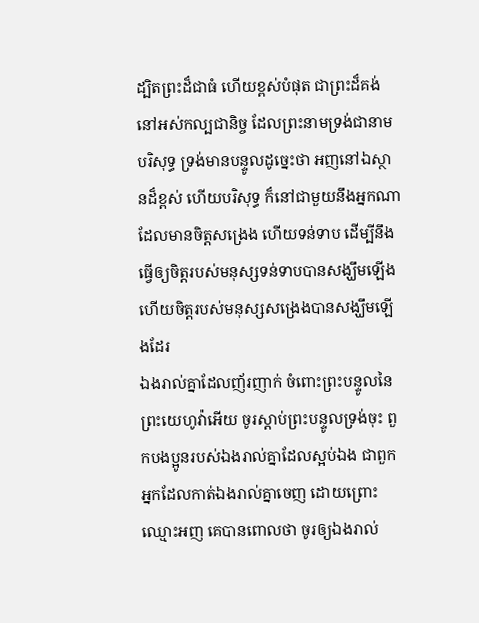ដ្បិតព្រះដ៏ជាធំ ហើយខ្ពស់បំផុត ជាព្រះដ៏គង់នៅអស់កល្បជានិច្ច ដែលព្រះនាមទ្រង់ជានាមបរិសុទ្ធ ទ្រង់មានបន្ទូលដូច្នេះថា អញនៅឯស្ថានដ៏ខ្ពស់ ហើយបរិសុទ្ធ ក៏នៅជាមួយនឹងអ្នកណាដែលមានចិត្តសង្រេង ហើយទន់ទាប ដើម្បីនឹងធ្វើឲ្យចិត្តរបស់មនុស្សទន់ទាបបានសង្ឃឹមឡើង ហើយចិត្តរបស់មនុស្សសង្រេងបានសង្ឃឹមឡើងដែរ
ឯងរាល់គ្នាដែលញ័រញាក់ ចំពោះព្រះបន្ទូលនៃព្រះយេហូវ៉ាអើយ ចូរស្តាប់ព្រះបន្ទូលទ្រង់ចុះ ពួកបងប្អូនរបស់ឯងរាល់គ្នាដែលស្អប់ឯង ជាពួកអ្នកដែលកាត់ឯងរាល់គ្នាចេញ ដោយព្រោះឈ្មោះអញ គេបានពោលថា ចូរឲ្យឯងរាល់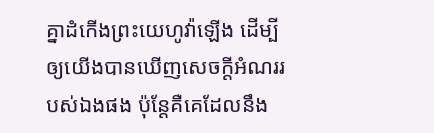គ្នាដំកើងព្រះយេហូវ៉ាឡើង ដើម្បីឲ្យយើងបានឃើញសេចក្ដីអំណររបស់ឯងផង ប៉ុន្តែគឺគេដែលនឹង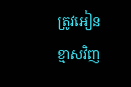ត្រូវអៀនខ្មាសវិញ